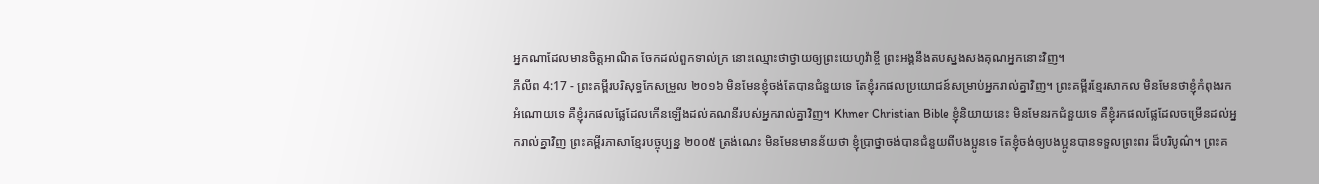អ្នកណាដែលមានចិត្តអាណិត ចែកដល់ពួកទាល់ក្រ នោះឈ្មោះថាថ្វាយឲ្យព្រះយេហូវ៉ាខ្ចី ព្រះអង្គនឹងតបស្នងសងគុណអ្នកនោះវិញ។
ភីលីព 4:17 - ព្រះគម្ពីរបរិសុទ្ធកែសម្រួល ២០១៦ មិនមែនខ្ញុំចង់តែបានជំនួយទេ តែខ្ញុំរកផលប្រយោជន៍សម្រាប់អ្នករាល់គ្នាវិញ។ ព្រះគម្ពីរខ្មែរសាកល មិនមែនថាខ្ញុំកំពុងរកអំណោយទេ គឺខ្ញុំរកផលផ្លែដែលកើនឡើងដល់គណនីរបស់អ្នករាល់គ្នាវិញ។ Khmer Christian Bible ខ្ញុំនិយាយនេះ មិនមែនរកជំនួយទេ គឺខ្ញុំរកផលផ្លែដែលចម្រើនដល់អ្នករាល់គ្នាវិញ ព្រះគម្ពីរភាសាខ្មែរបច្ចុប្បន្ន ២០០៥ ត្រង់ណេះ មិនមែនមានន័យថា ខ្ញុំប្រាថ្នាចង់បានជំនួយពីបងប្អូនទេ តែខ្ញុំចង់ឲ្យបងប្អូនបានទទួលព្រះពរ ដ៏បរិបូណ៌។ ព្រះគ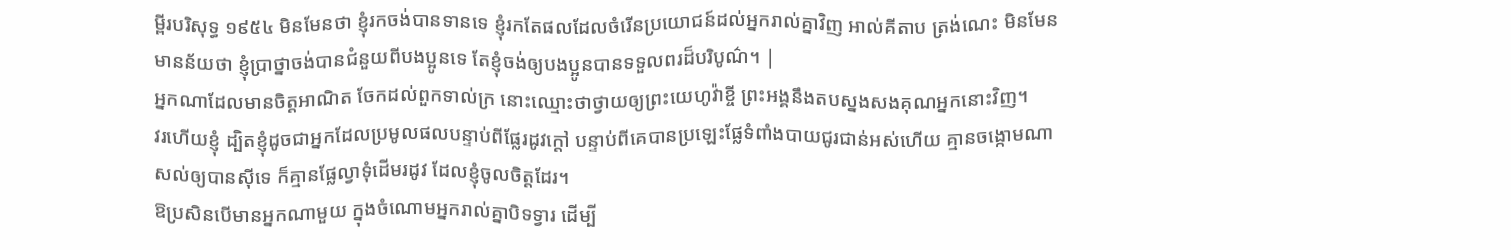ម្ពីរបរិសុទ្ធ ១៩៥៤ មិនមែនថា ខ្ញុំរកចង់បានទានទេ ខ្ញុំរកតែផលដែលចំរើនប្រយោជន៍ដល់អ្នករាល់គ្នាវិញ អាល់គីតាប ត្រង់ណេះ មិនមែនមានន័យថា ខ្ញុំប្រាថ្នាចង់បានជំនួយពីបងប្អូនទេ តែខ្ញុំចង់ឲ្យបងប្អូនបានទទួលពរដ៏បរិបូណ៌។ |
អ្នកណាដែលមានចិត្តអាណិត ចែកដល់ពួកទាល់ក្រ នោះឈ្មោះថាថ្វាយឲ្យព្រះយេហូវ៉ាខ្ចី ព្រះអង្គនឹងតបស្នងសងគុណអ្នកនោះវិញ។
វរហើយខ្ញុំ ដ្បិតខ្ញុំដូចជាអ្នកដែលប្រមូលផលបន្ទាប់ពីផ្លែរដូវក្តៅ បន្ទាប់ពីគេបានប្រឡេះផ្លែទំពាំងបាយជូរជាន់អស់ហើយ គ្មានចង្កោមណាសល់ឲ្យបានស៊ីទេ ក៏គ្មានផ្លែល្វាទុំដើមរដូវ ដែលខ្ញុំចូលចិត្តដែរ។
ឱប្រសិនបើមានអ្នកណាមួយ ក្នុងចំណោមអ្នករាល់គ្នាបិទទ្វារ ដើម្បី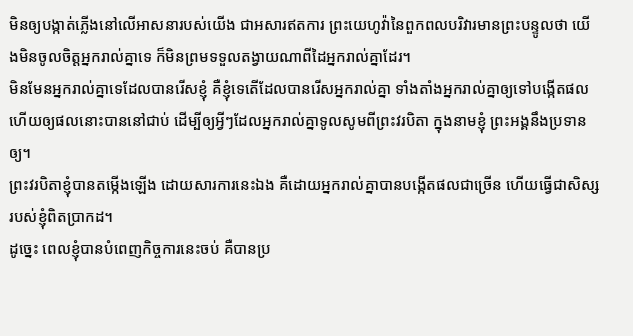មិនឲ្យបង្កាត់ភ្លើងនៅលើអាសនារបស់យើង ជាអសារឥតការ ព្រះយេហូវ៉ានៃពួកពលបរិវារមានព្រះបន្ទូលថា យើងមិនចូលចិត្តអ្នករាល់គ្នាទេ ក៏មិនព្រមទទួលតង្វាយណាពីដៃអ្នករាល់គ្នាដែរ។
មិនមែនអ្នករាល់គ្នាទេដែលបានរើសខ្ញុំ គឺខ្ញុំទេតើដែលបានរើសអ្នករាល់គ្នា ទាំងតាំងអ្នករាល់គ្នាឲ្យទៅបង្កើតផល ហើយឲ្យផលនោះបាននៅជាប់ ដើម្បីឲ្យអ្វីៗដែលអ្នករាល់គ្នាទូលសូមពីព្រះវរបិតា ក្នុងនាមខ្ញុំ ព្រះអង្គនឹងប្រទានឲ្យ។
ព្រះវរបិតាខ្ញុំបានតម្កើងឡើង ដោយសារការនេះឯង គឺដោយអ្នករាល់គ្នាបានបង្កើតផលជាច្រើន ហើយធ្វើជាសិស្សរបស់ខ្ញុំពិតប្រាកដ។
ដូច្នេះ ពេលខ្ញុំបានបំពេញកិច្ចការនេះចប់ គឺបានប្រ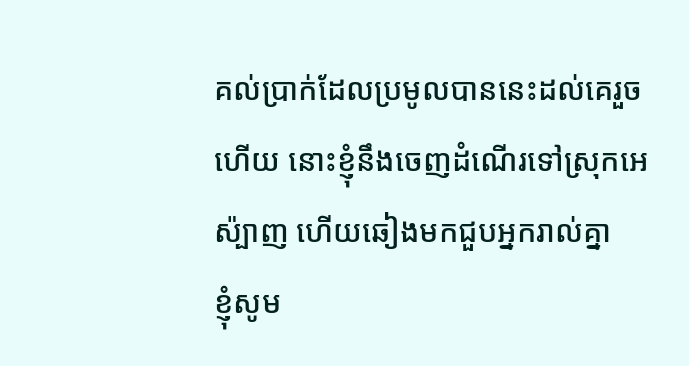គល់ប្រាក់ដែលប្រមូលបាននេះដល់គេរួចហើយ នោះខ្ញុំនឹងចេញដំណើរទៅស្រុកអេស៉្បាញ ហើយឆៀងមកជួបអ្នករាល់គ្នា
ខ្ញុំសូម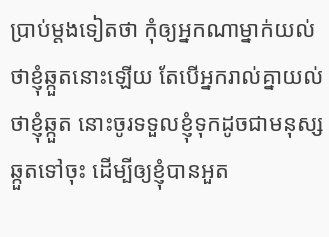ប្រាប់ម្តងទៀតថា កុំឲ្យអ្នកណាម្នាក់យល់ថាខ្ញុំឆ្កួតនោះឡើយ តែបើអ្នករាល់គ្នាយល់ថាខ្ញុំឆ្កួត នោះចូរទទួលខ្ញុំទុកដូចជាមនុស្សឆ្កួតទៅចុះ ដើម្បីឲ្យខ្ញុំបានអួត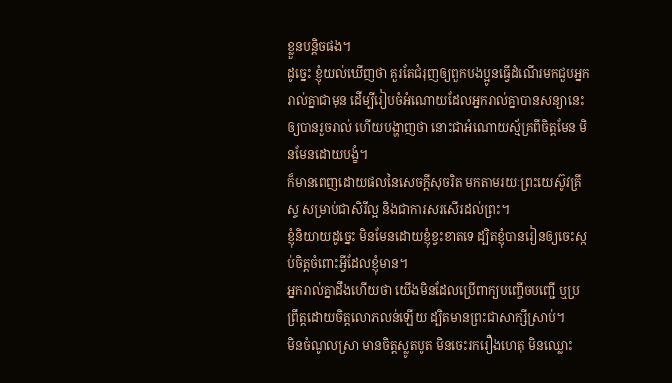ខ្លួនបន្តិចផង។
ដូច្នេះ ខ្ញុំយល់ឃើញថា គួរតែជំរុញឲ្យពួកបងប្អូនធ្វើដំណើរមកជួបអ្នករាល់គ្នាជាមុន ដើម្បីរៀបចំអំណោយដែលអ្នករាល់គ្នាបានសន្យានេះឲ្យបានរួចរាល់ ហើយបង្ហាញថា នោះជាអំណោយស្ម័គ្រពីចិត្តមែន មិនមែនដោយបង្ខំ។
ក៏មានពេញដោយផលនៃសេចក្តីសុចរិត មកតាមរយៈព្រះយេស៊ូវគ្រីស្ទ សម្រាប់ជាសិរីល្អ និងជាការសរសើរដល់ព្រះ។
ខ្ញុំនិយាយដូច្នេះ មិនមែនដោយខ្ញុំខ្វះខាតទេ ដ្បិតខ្ញុំបានរៀនឲ្យចេះស្កប់ចិត្តចំពោះអ្វីដែលខ្ញុំមាន។
អ្នករាល់គ្នាដឹងហើយថា យើងមិនដែលប្រើពាក្យបញ្ចើចបញ្ជើ ឬប្រព្រឹត្តដោយចិត្តលោភលន់ឡើយ ដ្បិតមានព្រះជាសាក្សីស្រាប់។
មិនចំណូលស្រា មានចិត្តស្លូតបូត មិនចេះរករឿងហេតុ មិនឈ្លោះ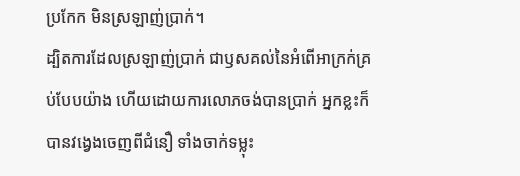ប្រកែក មិនស្រឡាញ់ប្រាក់។
ដ្បិតការដែលស្រឡាញ់ប្រាក់ ជាឫសគល់នៃអំពើអាក្រក់គ្រប់បែបយ៉ាង ហើយដោយការលោភចង់បានប្រាក់ អ្នកខ្លះក៏បានវង្វេងចេញពីជំនឿ ទាំងចាក់ទម្លុះ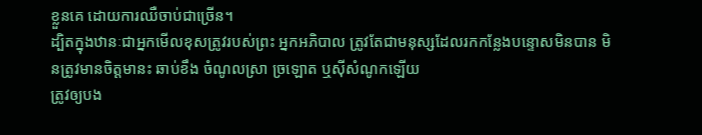ខ្លួនគេ ដោយការឈឺចាប់ជាច្រើន។
ដ្បិតក្នុងឋានៈជាអ្នកមើលខុសត្រូវរបស់ព្រះ អ្នកអភិបាល ត្រូវតែជាមនុស្សដែលរកកន្លែងបន្ទោសមិនបាន មិនត្រូវមានចិត្តមានះ ឆាប់ខឹង ចំណូលស្រា ច្រឡោត ឬស៊ីសំណូកឡើយ
ត្រូវឲ្យបង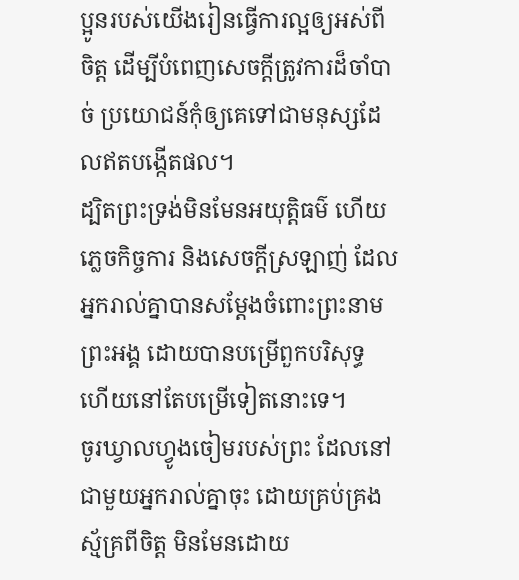ប្អូនរបស់យើងរៀនធ្វើការល្អឲ្យអស់ពីចិត្ត ដើម្បីបំពេញសេចក្ដីត្រូវការដ៏ចាំបាច់ ប្រយោជន៍កុំឲ្យគេទៅជាមនុស្សដែលឥតបង្កើតផល។
ដ្បិតព្រះទ្រង់មិនមែនអយុត្តិធម៌ ហើយភ្លេចកិច្ចការ និងសេចក្តីស្រឡាញ់ ដែលអ្នករាល់គ្នាបានសម្ដែងចំពោះព្រះនាមព្រះអង្គ ដោយបានបម្រើពួកបរិសុទ្ធ ហើយនៅតែបម្រើទៀតនោះទេ។
ចូរឃ្វាលហ្វូងចៀមរបស់ព្រះ ដែលនៅជាមួយអ្នករាល់គ្នាចុះ ដោយគ្រប់គ្រងស្ម័គ្រពីចិត្ត មិនមែនដោយ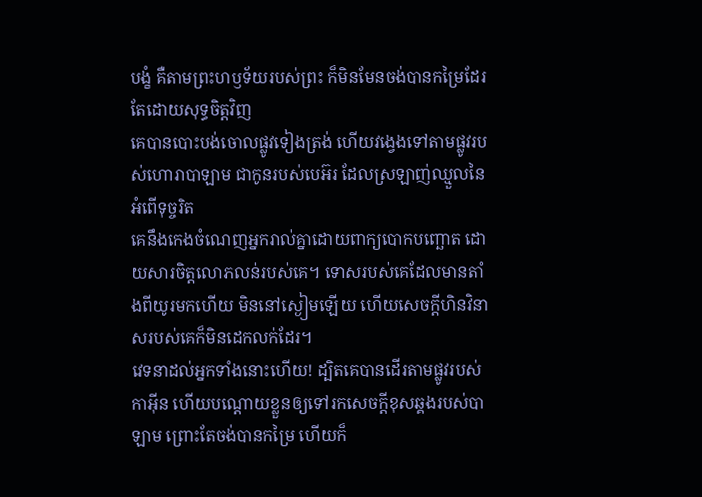បង្ខំ គឺតាមព្រះហឫទ័យរបស់ព្រះ ក៏មិនមែនចង់បានកម្រៃដែរ តែដោយសុទ្ធចិត្តវិញ
គេបានបោះបង់ចោលផ្លូវទៀងត្រង់ ហើយវង្វេងទៅតាមផ្លូវរបស់ហោរាបាឡាម ជាកូនរបស់បេអ៊រ ដែលស្រឡាញ់ឈ្មួលនៃអំពើទុច្ចរិត
គេនឹងកេងចំណេញអ្នករាល់គ្នាដោយពាក្យបោកបញ្ឆោត ដោយសារចិត្តលោភលន់របស់គេ។ ទោសរបស់គេដែលមានតាំងពីយូរមកហើយ មិននៅស្ងៀមឡើយ ហើយសេចក្ដីហិនវិនាសរបស់គេក៏មិនដេកលក់ដែរ។
វេទនាដល់អ្នកទាំងនោះហើយ! ដ្បិតគេបានដើរតាមផ្លូវរបស់កាអ៊ីន ហើយបណ្ដោយខ្លួនឲ្យទៅរកសេចក្ដីខុសឆ្គងរបស់បាឡាម ព្រោះតែចង់បានកម្រៃ ហើយក៏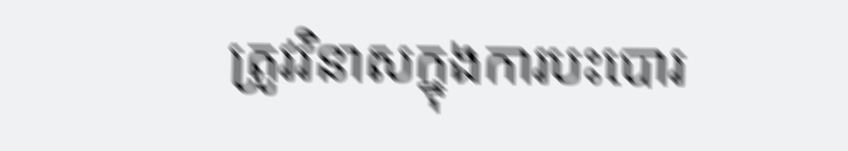ត្រូវវិនាសក្នុងការបះបោរ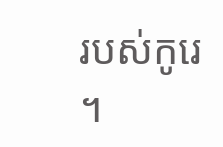របស់កូរេ ។